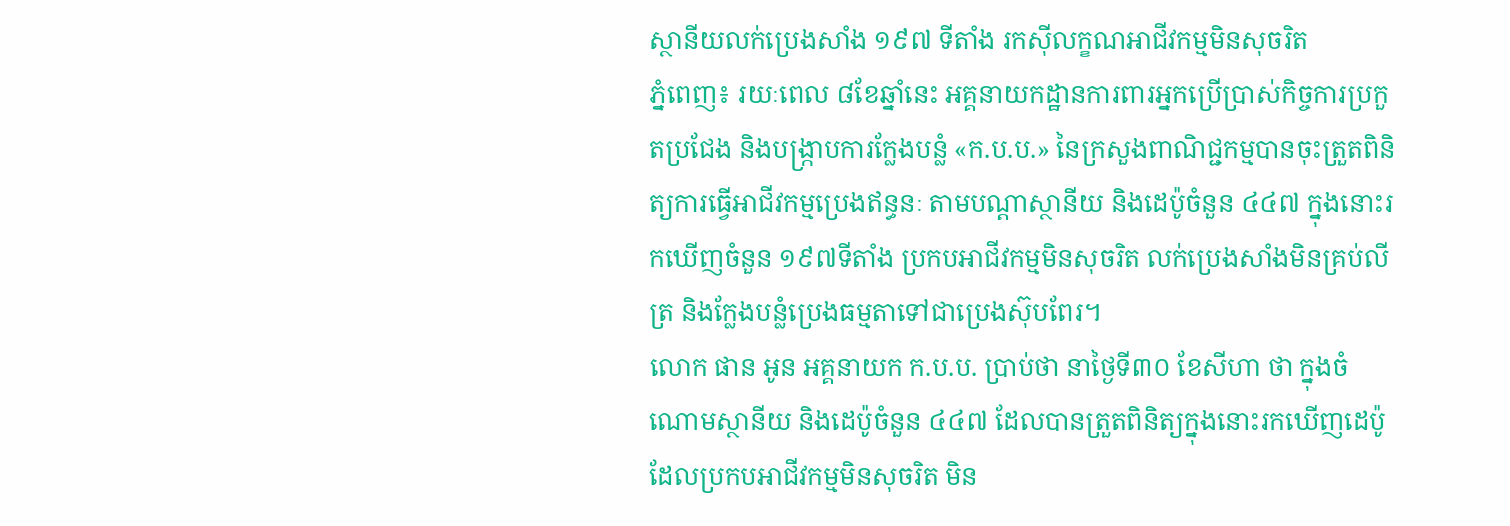ស្ថានីយលក់ប្រេងសាំង ១៩៧ ទីតាំង រកស៊ីលក្ខណអាជីវកម្មមិនសុចរិត
ភ្នំពេញ៖ រយៈពេល ៨ខែឆ្នាំនេះ អគ្គនាយកដ្ឋានការពារអ្នកប្រើប្រាស់កិច្ចការប្រកួតប្រជែង និងបង្ក្រាបការក្លែងបន្លំ «ក.ប.ប.» នៃក្រសួងពាណិជ្ជកម្មបានចុះត្រួតពិនិត្យការធ្វើអាជីវកម្មប្រេងឥន្ធនៈ តាមបណ្តាស្ថានីយ និងដេប៉ូចំនួន ៤៤៧ ក្នុងនោះរកឃើញចំនួន ១៩៧ទីតាំង ប្រកបអាជីវកម្មមិនសុចរិត លក់ប្រេងសាំងមិនគ្រប់លីត្រ និងក្លែងបន្លំប្រេងធម្មតាទៅជាប្រេងស៊ុបពែរ។
លោក ផាន អូន អគ្គនាយក ក.ប.ប. ប្រាប់ថា នាថ្ងៃទី៣០ ខែសីហា ថា ក្នុងចំណោមស្ថានីយ និងដេប៉ូចំនួន ៤៤៧ ដែលបានត្រួតពិនិត្យក្នុងនោះរកឃើញដេប៉ូ ដែលប្រកបអាជីវកម្មមិនសុចរិត មិន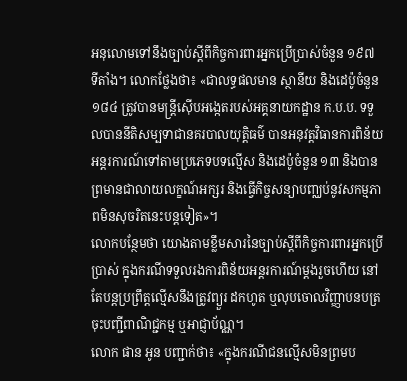អនុលោមទៅនឹងច្បាប់ស្តីពីកិច្ចការពារអ្នកប្រើប្រាស់ចំនួន ១៩៧ ទីតាំង។ លោកថ្លែងថា៖ «ជាលទ្ធផលមាន ស្ថានីយ និងដេប៉ូចំនួន ១៨៤ ត្រូវបានមន្ត្រីស៊ើបអង្កេតរបស់អគ្គនាយកដ្ឋាន ក.ប.ប. ទទួលបាននីតិសម្បទាជានគរបាលយុត្តិធម៌ បានអនុវត្តវិធានការពិន័យអន្តរការណ៍ទៅតាមប្រភេទបទល្មើស និងដេប៉ូចំនួន ១៣ និងបានព្រមានជាលាយលក្ខណ៍អក្សរ និងធ្វើកិច្ចសន្យាបញ្ឈប់នូវសកម្មភាពមិនសុចរិតនេះបន្តទៀត»។
លោកបន្ថែមថា យោងតាមខ្លឹមសារនៃច្បាប់ស្តីពីកិច្ចការពារអ្នកប្រើប្រាស់ ក្នុងករណីទទួលរងការពិន័យអន្តរការណ៍ម្តងរួចហើយ នៅតែបន្តប្រព្រឹត្តល្មើសនឹងត្រូវព្យួរ ដកហូត ឬលុបចោលវិញ្ញាបនបត្រ ចុះបញ្ជីពាណិជ្ជកម្ម ឬអាជ្ញាប័ណ្ណ។
លោក ផាន អូន បញ្ជាក់ថា៖ «ក្នុងករណីជនល្មើសមិនព្រមប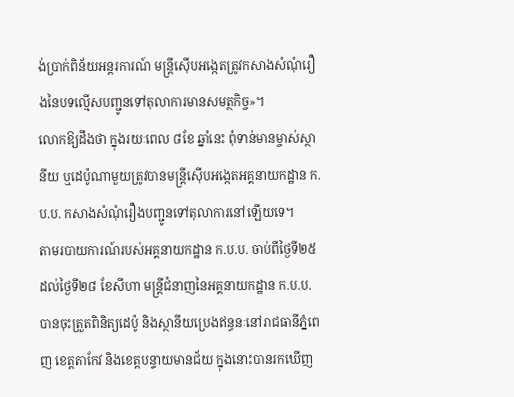ង់ប្រាក់ពិន័យអន្តរការណ៍ មន្ត្រីស៊ើបអង្កេតត្រូវកសាងសំណុំរឿងនៃបទល្មើសបញ្ជូនទៅតុលាការមានសមត្ថកិច្ច»។
លោកឱ្យដឹងថា ក្នុងរយៈពេល ៨ខែ ឆ្នាំនេះ ពុំទាន់មានម្ចាស់ស្ថានីយ ឬដេប៉ូណាមួយត្រូវបានមន្ត្រីស៊ើបអង្កេតអគ្គនាយកដ្ឋាន ក.ប.ប. កសាងសំណុំរឿងបញ្ជូនទៅតុលាការនៅឡើយទេ។
តាមរបាយការណ៍របស់អគ្គនាយកដ្ឋាន ក.ប.ប. ចាប់ពីថ្ងៃទី២៥ ដល់ថ្ងៃទី២៨ ខែសីហា មន្ដ្រីជំនាញនៃអគ្គនាយកដ្ឋាន ក.ប.ប. បានចុះត្រួតពិនិត្យដេប៉ូ និងស្ថានីយប្រេងឥន្ធនៈនៅរាជធានីភ្នំពេញ ខេត្ដតាកែវ និងខេត្ដបន្ទាយមានជ័យ ក្នុងនោះបានរកឃើញ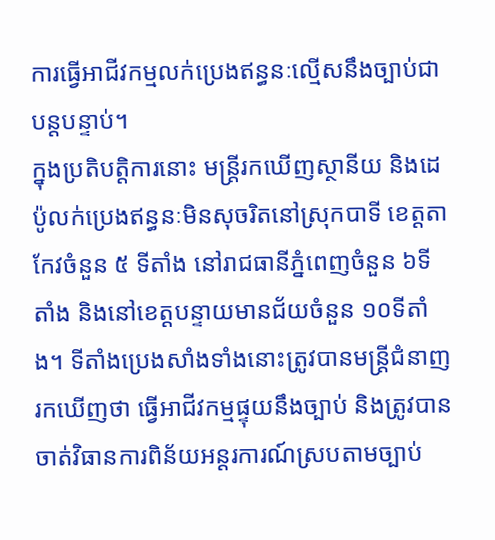ការធ្វើអាជីវកម្មលក់ប្រេងឥន្ធនៈល្មើសនឹងច្បាប់ជាបន្តបន្ទាប់។
ក្នុងប្រតិបត្តិការនោះ មន្ត្រីរកឃើញស្ថានីយ និងដេប៉ូលក់ប្រេងឥន្ធនៈមិនសុចរិតនៅស្រុកបាទី ខេត្ដតាកែវចំនួន ៥ ទីតាំង នៅរាជធានីភ្នំពេញចំនួន ៦ទីតាំង និងនៅខេត្ដបន្ទាយមានជ័យចំនួន ១០ទីតាំង។ ទីតាំងប្រេងសាំងទាំងនោះត្រូវបានមន្ដ្រីជំនាញរកឃើញថា ធ្វើអាជីវកម្មផ្ទុយនឹងច្បាប់ និងត្រូវបានចាត់វិធានការពិន័យអន្តរការណ៍ស្របតាមច្បាប់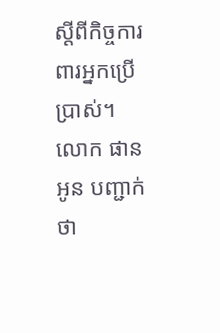ស្តីពីកិច្ចការពារអ្នកប្រើប្រាស់។
លោក ផាន អូន បញ្ជាក់ថា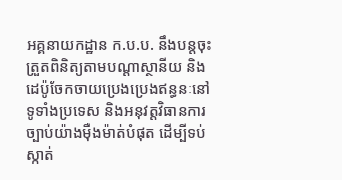អគ្គនាយកដ្ឋាន ក.ប.ប. នឹងបន្តចុះត្រួតពិនិត្យតាមបណ្តាស្ថានីយ និងដេប៉ូចែកចាយប្រេងប្រេងឥន្ធនៈនៅទូទាំងប្រទេស និងអនុវត្តវិធានការច្បាប់យ៉ាងម៉ឺងម៉ាត់បំផុត ដើម្បីទប់ស្កាត់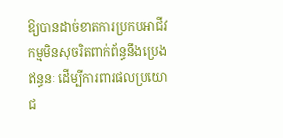ឱ្យបានដាច់ខាតការប្រកបអាជីវកម្មមិនសុចរិតពាក់ព័ន្ធនឹងប្រេងឥន្ធនៈ ដើម្បីការពារផលប្រយោជ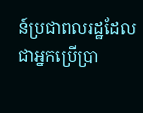ន៍ប្រជាពលរដ្ឋដែលជាអ្នកប្រើប្រា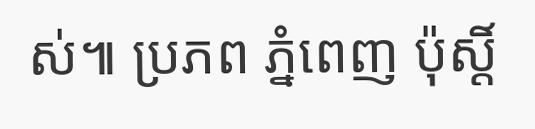ស់៕ ប្រភព ភ្នំពេញ ប៉ុស្ដិ៍